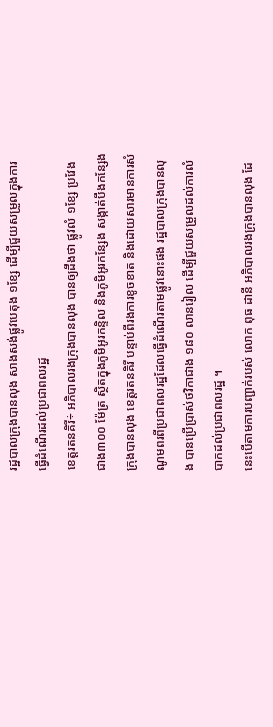រដ្ឋបាលក្រុងបានលុង សាងសង់ផ្លូវបេតុង ១ខ្សែ ដើម្បីជួយសម្រួលក្នុងការធ្វើដំណើរដល់ប្រជាពលរដ្ឋ
ខេត្តរតនគិរី÷ អភិបាលរងក្រុងបានលុង បានឲ្យដឹងថា ផ្លូវលំ ១ខ្សែ ប្រវែងជាង៣០០ ម៉ែត្រ ស្ថិតក្នុងភូមិអូរកន្ទិល និងភូមិអូរកន្សែង សង្កាត់បឹងកន្សែង ក្រុងបានលុង ខេត្តរតនគិរី បន្ទាប់ពីរងការខូចខាត និងដោយសារមានការសំណូមពរពីប្រជាពលរដ្ឋដែលធ្វើដំណើរតាមផ្លូវនោះផង រដ្ឋបាលក្រុងបានលុង បានប្រើប្រាស់ថវិកាជាង ១៨០ លានរៀល ដើម្បីជួយសម្រួលដល់ការលំបាកដល់ប្រជាពលរដ្ឋ ។
នេះបើតាមការបញ្ជាក់របស់ លោក ពុធ ដានី អភិបាលរងក្រុងបានលុង ដែ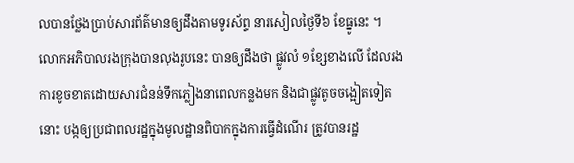លបានថ្លែងប្រាប់សារព័ត៌មានឲ្យដឹងតាមទូរស័ព្ទ នារសៀលថ្ងៃទី៦ ខែធ្នូនេះ ។
លោកអភិបាលរងក្រុងបានលុងរូបនេះ បានឲ្យដឹងថា ផ្លូវលំ ១ខ្សែខាងលើ ដែលរងការខូចខាតដោយសារជំនន់ទឹកភ្លៀងនាពេលកន្លងមក និងជាផ្លូវតូចចង្អៀតទៀតនោះ បង្កឲ្យប្រជាពលរដ្ឋក្នុងមូលដ្ឋានពិបាកក្នុងការធ្វើដំណើរ ត្រូវបានរដ្ឋ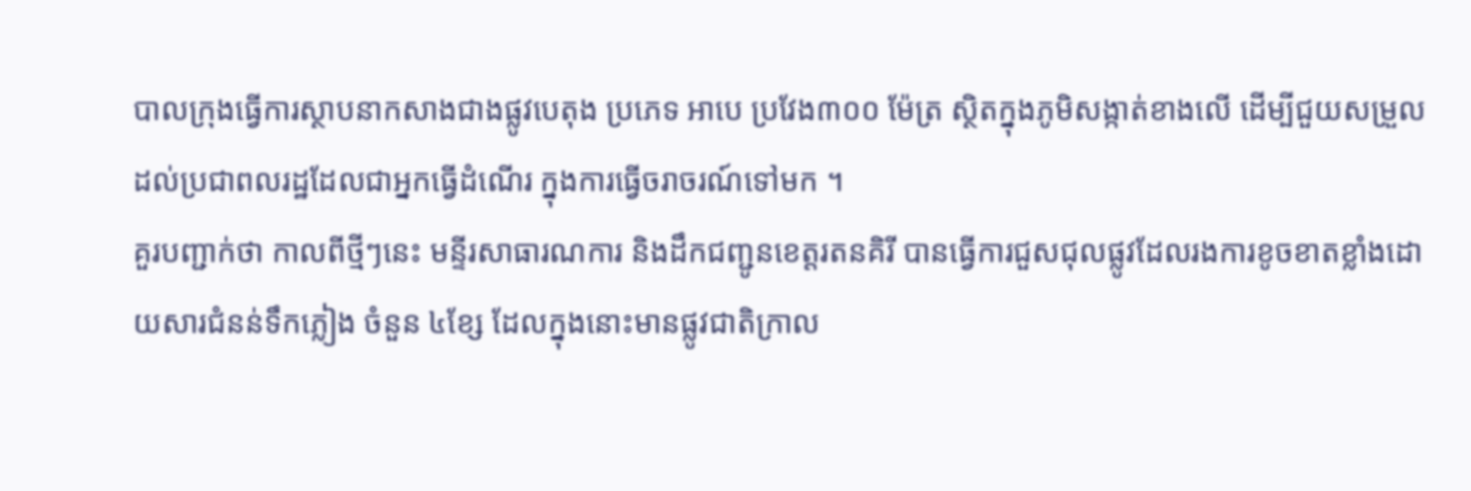បាលក្រុងធ្វើការស្ថាបនាកសាងជាងផ្លូវបេតុង ប្រភេទ អាបេ ប្រវែង៣០០ ម៉ែត្រ ស្ថិតក្នុងភូមិសង្កាត់ខាងលើ ដើម្បីជួយសម្រួលដល់ប្រជាពលរដ្ឋដែលជាអ្នកធ្វើដំណើរ ក្នុងការធ្វើចរាចរណ៍ទៅមក ។
គួរបញ្ជាក់ថា កាលពីថ្មីៗនេះ មន្ទីរសាធារណការ និងដឹកជញ្ជូនខេត្តរតនគិរី បានធ្វើការជួសជុលផ្លូវដែលរងការខូចខាតខ្លាំងដោយសារជំនន់ទឹកភ្លៀង ចំនួន ៤ខ្សែ ដែលក្នុងនោះមានផ្លូវជាតិក្រាល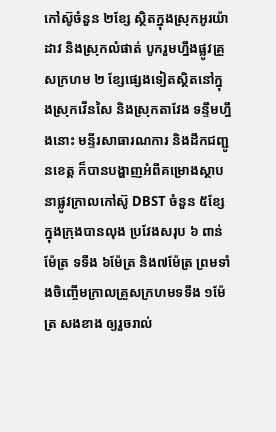កៅស៊ូចំនួន ២ខ្សែ ស្ថិតក្នុងស្រុកអូរយ៉ាដាវ និងស្រុកលំផាត់ បូករួមហ្នឹងផ្លូវគ្រួសក្រហម ២ ខ្សែផ្សេងទៀតស្ថិតនៅក្នុងស្រុកវើនសៃ និងស្រុកតាវែង ទន្ទឹមហ្នឹងនោះ មន្ទីរសាធារណការ និងដឹកជញ្ជូនខេត្ត ក៏បានបង្ហាញអំពីគម្រោងស្ថាបនាផ្លូវក្រាលកៅស៊ូ DBST ចំនួន ៥ខ្សែ ក្នុងក្រុងបានលុង ប្រវែងសរុប ៦ ពាន់ម៉ែត្រ ទទឹង ៦ម៉ែត្រ និង៧ម៉ែត្រ ព្រមទាំងចិញ្ចើមក្រាលគ្រួសក្រហមទទឹង ១ម៉ែត្រ សងខាង ឲ្យរួចរាល់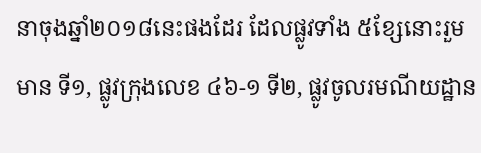នាចុងឆ្នាំ២០១៨នេះផងដែរ ដែលផ្លូវទាំង ៥ខ្សែនោះរួមមាន ទី១, ផ្លូវក្រុងលេខ ៤៦-១ ទី២, ផ្លូវចូលរមណីយដ្ឋាន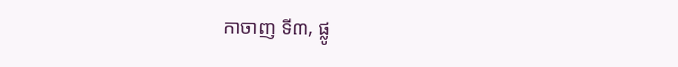កាចាញ ទី៣, ផ្លូ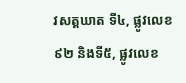វសត្តឃាត ទី៤, ផ្លូវលេខ ៩២ និងទី៥, ផ្លូវលេខ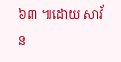៦៣ ៕ដោយ សាវ័ន